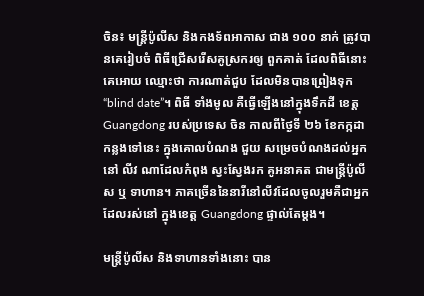ចិន៖ មន្ត្រីប៉ូលីស និងកងទ័ពអាកាស ជាង ១០០ នាក់ ត្រូវបានគេរៀបចំ ពិធីជ្រើសរើសគូស្រករឲ្យ ពួកគាត់ ដែលពិធីនោះគេអោយ ឈ្មោះថា ការណាត់ជួប ដែលមិនបានព្រៀងទុក “blind date”។ ពិធី ទាំងមូល គឺធ្វើឡើងនៅក្នុងទឹកដី ខេត្តGuangdong របស់ប្រទេស ចិន កាលពីថ្ងៃទី ២៦ ខែកក្កដា កន្លងទៅនេះ ក្នុងគោលបំណង ជួយ សម្រេចបំណងដល់អ្នកនៅ លីវ ណាដែលកំពុង ស្វះស្វែងរក គូអនាគត ជាមន្រ្តីប៉ូលីស ឬ ទាហាន។ ភាគច្រើននៃនារីនៅលីវដែលចូលរួមគឺជាអ្នក ដែលរស់នៅ ក្នុងខេត្ត Guangdong ផ្ទាល់តែម្តង។

មន្ត្រីប៉ូលីស និងទាហានទាំងនោះ បាន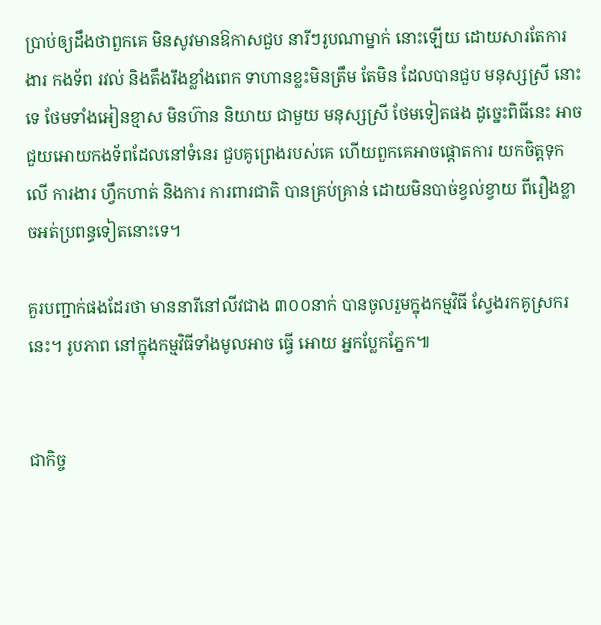ប្រាប់ឲ្យដឹងថាពួកគេ មិនសូវមានឱកាសជួប នារីៗរូបណាម្នាក់ នោះឡើយ ដោយសារតែការងារ កងទ័ព រវល់ និងតឹងរឹងខ្លាំងពេក ទាហានខ្លះមិនត្រឹម តែមិន ដែលបានជួប មនុស្សស្រី នោះទេ ថែមទាំងអៀនខ្មាស មិនហ៊ាន និយាយ ជាមួយ មនុស្សស្រី ថែមទៀតផង ដូច្នេះពិធីនេះ អាចជួយអោយកងទ័ពដែលនៅទំនេរ ជួបគូព្រេងរបស់គេ ហើយពួកគេអាចផ្តោតការ យកចិត្តទុកលើ ការងារ ហ្វឹកហាត់ និងការ ការពារជាតិ បានគ្រប់គ្រាន់ ដោយមិនបាច់ខ្វល់ខ្វាយ ពីរឿងខ្លាចអត់ប្រពន្ធទៀតនោះទេ។

គួរបញ្ជាក់ផងដែរថា មាននារីនៅលីវជាង ៣០០នាក់ បានចូលរួមក្នុងកម្មវិធី ស្វែងរកគូស្រករនេះ។ រូបភាព នៅក្នុងកម្មវិធីទាំងមូលអាច ធ្វើ អោយ អ្នកប្លែកភ្នែក៕


ជាកិច្ច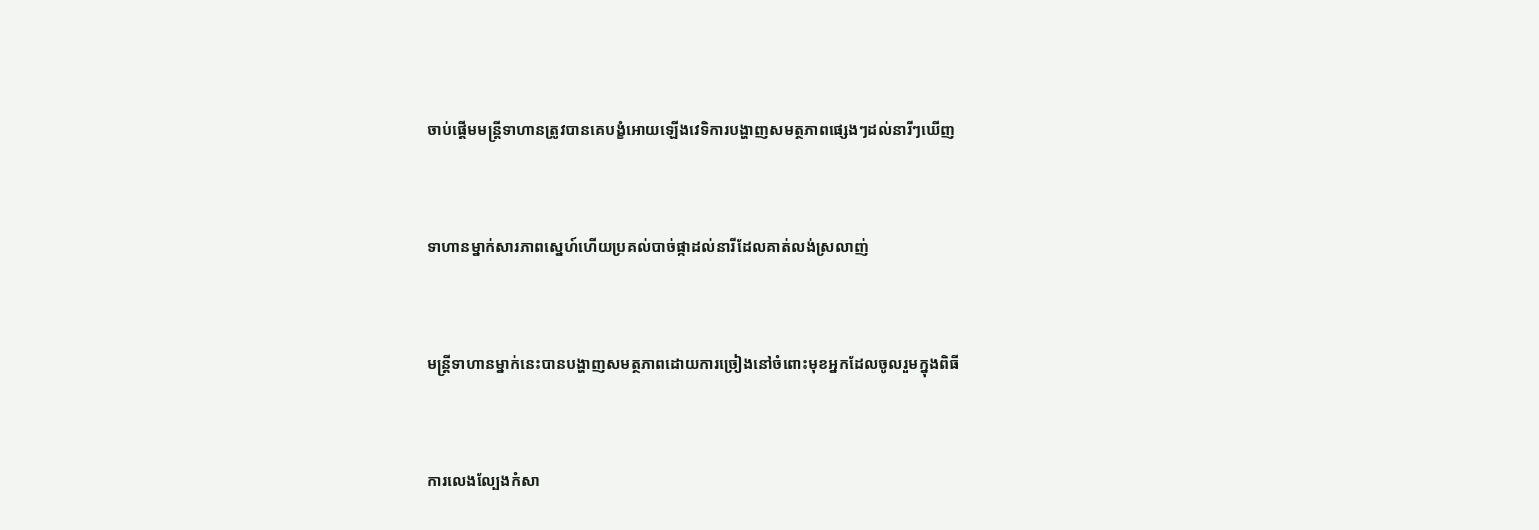ចាប់ផ្តើមមន្ត្រីទាហានត្រូវបានគេបង្ខំអោយឡើងវេទិការបង្ហាញសមត្ថភាពផ្សេងៗដល់នារីៗឃើញ


ទាហានម្នាក់សារភាពស្នេហ៍ហើយប្រគល់បាច់ផ្កាដល់នារីដែលគាត់លង់ស្រលាញ់


មន្ត្រីទាហានម្នាក់នេះបានបង្ហាញសមត្ថភាពដោយការច្រៀងនៅចំពោះមុខអ្នកដែលចូលរួមក្នុងពិធី


ការលេងល្បែងកំសា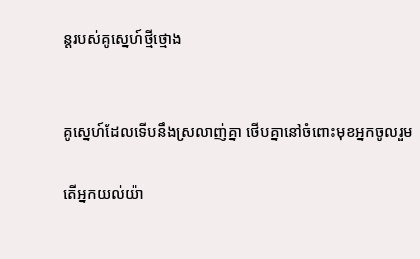ន្តរបស់គូស្នេហ៍ថ្មីថ្មោង


គូស្នេហ៍ដែលទើបនឹងស្រលាញ់គ្នា ថើបគ្នានៅចំពោះមុខអ្នកចូលរួម

តើអ្នកយល់យ៉ា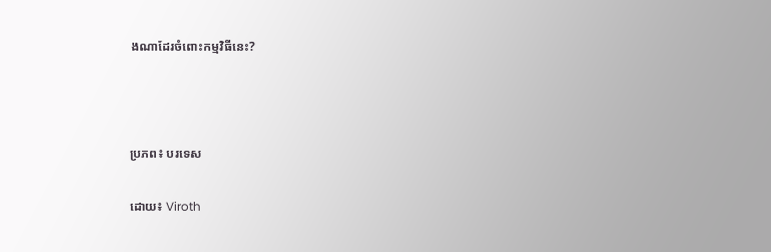ងណាដែរចំពោះកម្មវិធីនេះ?



ប្រភព៖ បរទេស

ដោយ៖ Viroth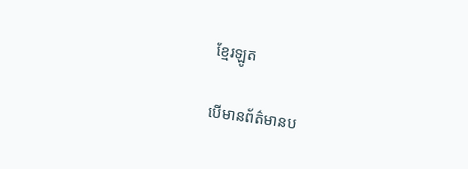ខ្មែរឡូត

បើមានព័ត៌មានប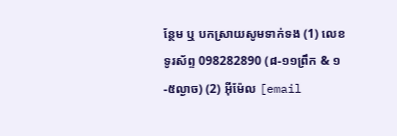ន្ថែម ឬ បកស្រាយសូមទាក់ទង (1) លេខទូរស័ព្ទ 098282890 (៨-១១ព្រឹក & ១-៥ល្ងាច) (2) អ៊ីម៉ែល [email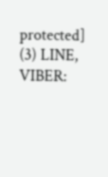protected] (3) LINE, VIBER: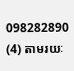098282890 (4) តាមរយៈ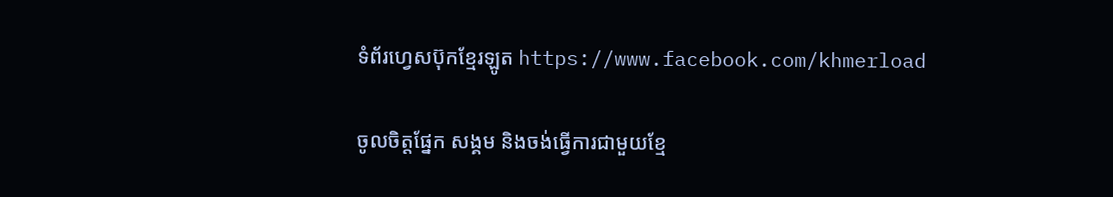ទំព័រហ្វេសប៊ុកខ្មែរឡូត https://www.facebook.com/khmerload

ចូលចិត្តផ្នែក សង្គម និងចង់ធ្វើការជាមួយខ្មែ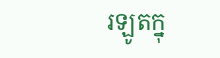រឡូតក្នុ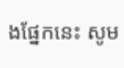ងផ្នែកនេះ សូម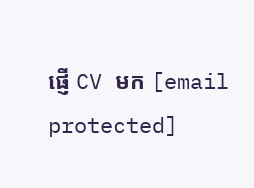ផ្ញើ CV មក [email protected]